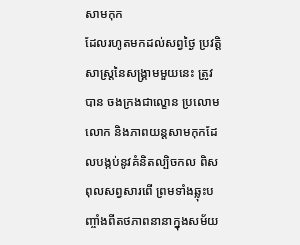សាមកុក
ដែលរហូតមកដល់សព្វថ្ងៃ ប្រវត្តិសាស្ត្រនៃសង្គ្រាមមួយនេះ ត្រូវបាន ចងក្រងជាល្ខោន ប្រលោមលោក និងភាពយន្តសាមកុកដែលបង្កប់នូវគំនិតល្បិចកល ពិសពុលសព្វសារពើ ព្រមទាំងឆ្លុះបញ្ចាំងពីតថភាពនានាក្នុងសម័យ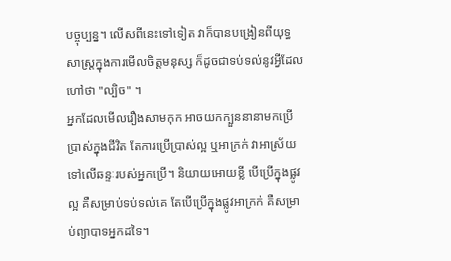បច្ចុប្បន្ន។ លើសពីនេះទៅទៀត វាក៏បានបង្រៀនពីយុទ្ធសាស្ត្រក្នុងការមើលចិត្តមនុស្ស ក៏ដូចជាទប់ទល់នូវអ្វីដែលហៅថា "ល្បិច" ។
អ្នកដែលមើលរឿងសាមកុក អាចយកក្បួននានាមកប្រើប្រាស់ក្នុងជីវិត តែការប្រើប្រាស់ល្អ ឬអាក្រក់ វាអាស្រ័យទៅលើឆន្ទៈរបស់អ្នកប្រើ។ និយាយអោយខ្លី បើប្រើក្នុងផ្លូវល្អ គឺសម្រាប់ទប់ទល់គេ តែបើប្រើក្នុងផ្លូវអាក្រក់ គឺសម្រាប់ព្យាបាទអ្នកដទៃ។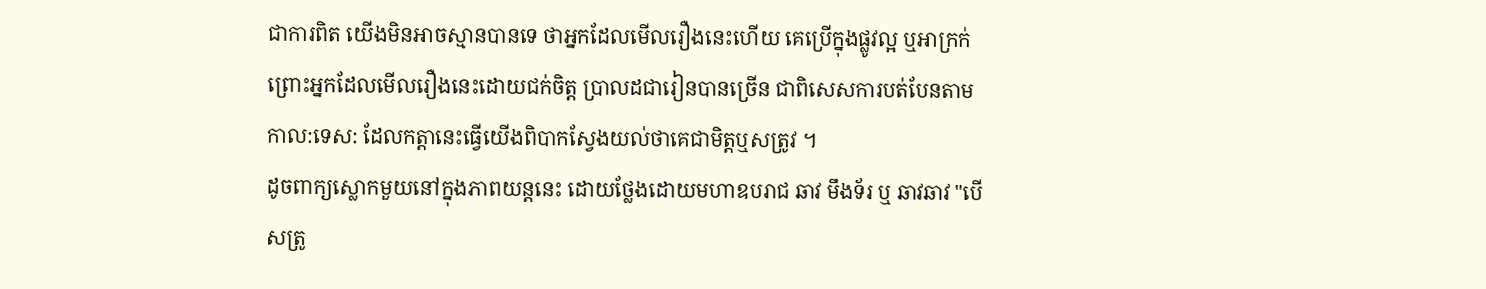ជាការពិត យើងមិនអាចស្មានបានទេ ថាអ្នកដែលមើលរឿងនេះហើយ គេប្រើក្នុងផ្លូវល្អ ឬអាក្រក់ ព្រោះអ្នកដែលមើលរឿងនេះដោយជក់ចិត្ត ប្រាលដជារៀនបានច្រើន ជាពិសេសការបត់បែនតាមកាល:ទេស: ដែលកត្តានេះធ្វើយើងពិបាកស្វែងយល់ថាគេជាមិត្តឬសត្រូវ ។
ដូចពាក្យស្លោកមួយនៅក្នុងភាពយន្តនេះ ដោយថ្លែងដោយមហាឧបរាជ ឆាវ មឹងទ័រ ឬ ឆាវឆាវ "បើសត្រូ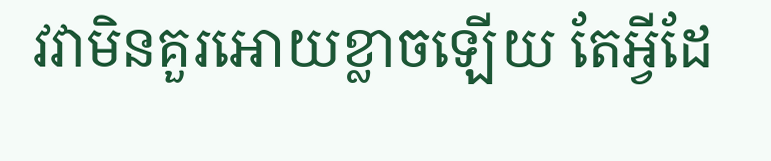វវាមិនគួរអោយខ្លាចឡើយ តែអ្វីដែ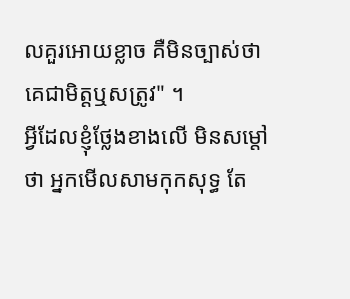លគួរអោយខ្លាច គឺមិនច្បាស់ថា គេជាមិត្តឬសត្រូវ" ។
អ្វីដែលខ្ញុំថ្លែងខាងលើ មិនសម្តៅថា អ្នកមើលសាមកុកសុទ្ធ តែ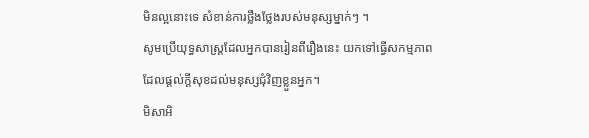មិនល្អនោះទេ សំខាន់ការថ្លឹងថ្លែងរបស់មនុស្សម្នាក់ៗ ។
សូមប្រើយុទ្ធសាស្ត្រដែលអ្នកបានរៀនពីរឿងនេះ យកទៅធ្វើសកម្មភាពដែលផ្តល់ក្តីសុខដល់មនុស្សជុំវិញខ្លួនអ្នក។
មិសាអិ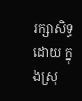រក្សាសិទ្ធដោយ ក្នុងស្រុ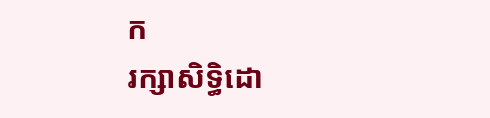ក
រក្សាសិទ្ធិដោ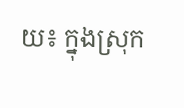យ៖ ក្នុងស្រុក